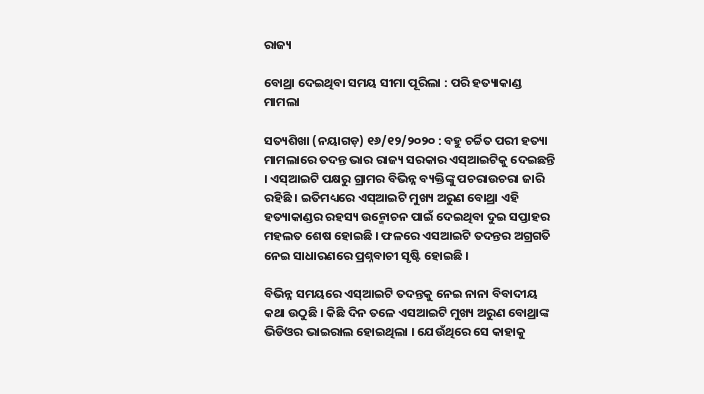ରାଜ୍ୟ

ବୋଥ୍ରା ଦେଇଥିବା ସମୟ ସୀମା ପୂରିଲା : ପରି ହତ୍ୟାକାଣ୍ଡ ମାମଲା

ସତ୍ୟଶିଖା (ନୟାଗଡ଼) ୧୬/୧୨/୨୦୨୦ : ବହୁ ଚର୍ଚ୍ଚିତ ପରୀ ହତ୍ୟା ମାମଲାରେ ତଦନ୍ତ ଭାର ରାଜ୍ୟ ସରକାର ଏସ୍ଆଇଟିକୁ ଦେଇଛନ୍ତି । ଏସ୍ଆଇଟି ପକ୍ଷରୁ ଗ୍ରାମର ବିଭିନ୍ନ ବ୍ୟକ୍ତିଙ୍କୁ ପଚରାଉଚରା ଜାରି ରହିଛି । ଇତିମଧ୍ୟରେ ଏସ୍ଆଇଟି ମୁଖ୍ୟ ଅରୁଣ ବୋଥ୍ରା ଏହି ହତ୍ୟାକାଣ୍ଡର ରହସ୍ୟ ଉନ୍ମୋଚନ ପାଇଁ ଦେଇଥିବା ଦୁଇ ସପ୍ତାହର ମହଲତ ଶେଷ ହୋଇଛି । ଫଳରେ ଏସଆଇଟି ତଦନ୍ତର ଅଗ୍ରଗତି ନେଇ ସାଧାରଣରେ ପ୍ରଶ୍ନବାଚୀ ସୃଷ୍ଟି ହୋଇଛି ।

ବିଭିନ୍ନ ସମୟରେ ଏସ୍ଆଇଟି ତଦନ୍ତକୁ ନେଇ ନାନା ବିବାଦୀୟ କଥା ଉଠୁଛି । କିଛି ଦିନ ତଳେ ଏସଆଇଟି ମୁଖ୍ୟ ଅରୁଣ ବୋଥ୍ରାଙ୍କ ଭିଡିଓର ଭାଇରାଲ ହୋଇଥିଲା । ଯେଉଁଥିରେ ସେ କାହାକୁ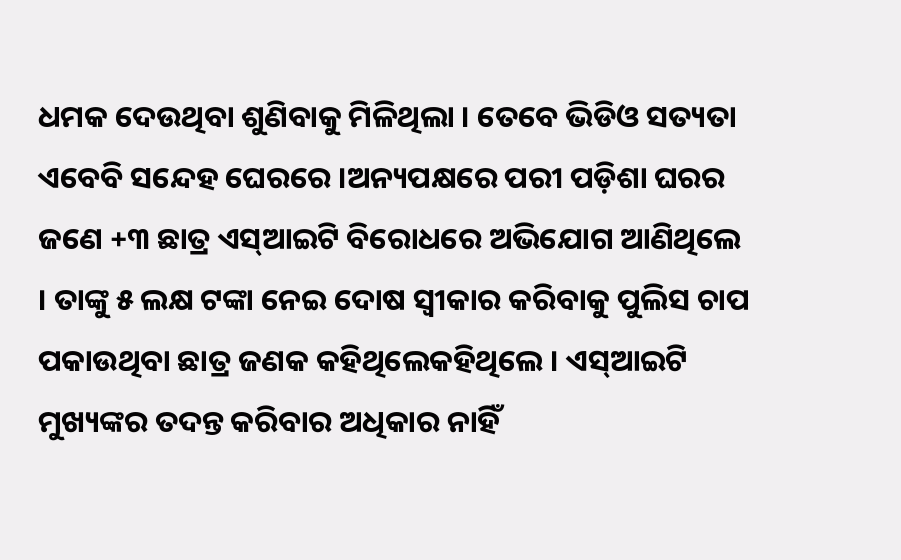ଧମକ ଦେଉଥିବା ଶୁଣିବାକୁ ମିଳିଥିଲା । ତେବେ ଭିଡିଓ ସତ୍ୟତା ଏବେବି ସନ୍ଦେହ ଘେରରେ ।ଅନ୍ୟପକ୍ଷରେ ପରୀ ପଡ଼ିଶା ଘରର ଜଣେ +୩ ଛାତ୍ର ଏସ୍ଆଇଟି ବିରୋଧରେ ଅଭିଯୋଗ ଆଣିଥିଲେ । ତାଙ୍କୁ ୫ ଲକ୍ଷ ଟଙ୍କା ନେଇ ଦୋଷ ସ୍ବୀକାର କରିବାକୁ ପୁଲିସ ଚାପ ପକାଉଥିବା ଛାତ୍ର ଜଣକ କହିଥିଲେକହିଥିଲେ । ଏସ୍ଆଇଟି ମୁଖ୍ୟଙ୍କର ତଦନ୍ତ କରିବାର ଅଧିକାର ନାହିଁ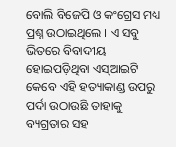ବୋଲି ବିଜେପି ଓ କଂଗ୍ରେସ ମଧ୍ୟ ପ୍ରଶ୍ନ ଉଠାଇଥିଲେ । ଏ ସବୁ ଭିତରେ ବିବାଦୀୟ ହୋଇପଡ଼ିଥିବା ଏସ୍ଆଇଟି କେବେ ଏହି ହତ୍ୟାକାଣ୍ଡ ଉପରୁ ପର୍ଦା ଉଠାଉଛି ତାହାକୁ ବ୍ୟଗ୍ରତାର ସହ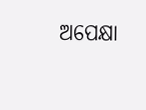ଅପେକ୍ଷା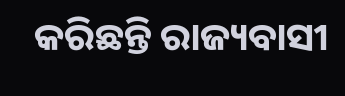କରିଛନ୍ତି ରାଜ୍ୟବାସୀ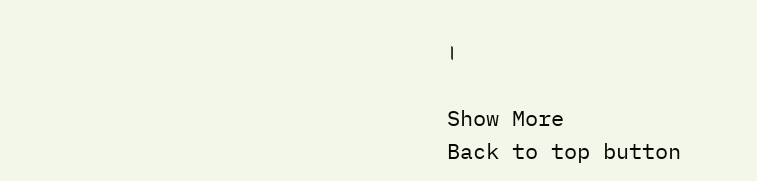।

Show More
Back to top button